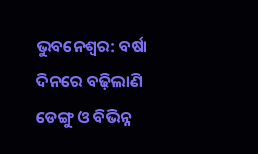ଭୁବନେଶ୍ବର: ବର୍ଷା ଦିନରେ ବଢ଼ିଲାଣି ଡେଙ୍ଗୁ ଓ ବିଭିନ୍ନ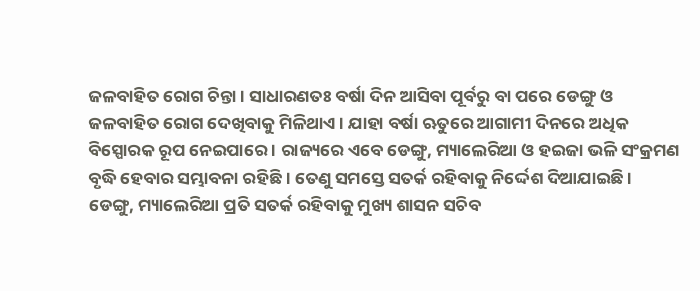ଜଳବାହିତ ରୋଗ ଚିନ୍ତା । ସାଧାରଣତଃ ବର୍ଷା ଦିନ ଆସିବା ପୂର୍ବରୁ ବା ପରେ ଡେଙ୍ଗୁ ଓ ଜଳବାହିତ ରୋଗ ଦେଖିବାକୁ ମିଳିଥାଏ । ଯାହା ବର୍ଷା ଋତୁରେ ଆଗାମୀ ଦିନରେ ଅଧିକ ବିସ୍ପୋରକ ରୂପ ନେଇପାରେ । ରାଜ୍ୟରେ ଏବେ ଡେଙ୍ଗୁ, ମ୍ୟାଲେରିଆ ଓ ହଇଜା ଭଳି ସଂକ୍ରମଣ ବୃଦ୍ଧି ହେବାର ସମ୍ଭାବନା ରହିଛି । ତେଣୁ ସମସ୍ତେ ସତର୍କ ରହିବାକୁ ନିର୍ଦ୍ଦେଶ ଦିଆଯାଇଛି । ଡେଙ୍ଗୁ, ମ୍ୟାଲେରିଆ ପ୍ରତି ସତର୍କ ରହିବାକୁ ମୁଖ୍ୟ ଶାସନ ସଚିବ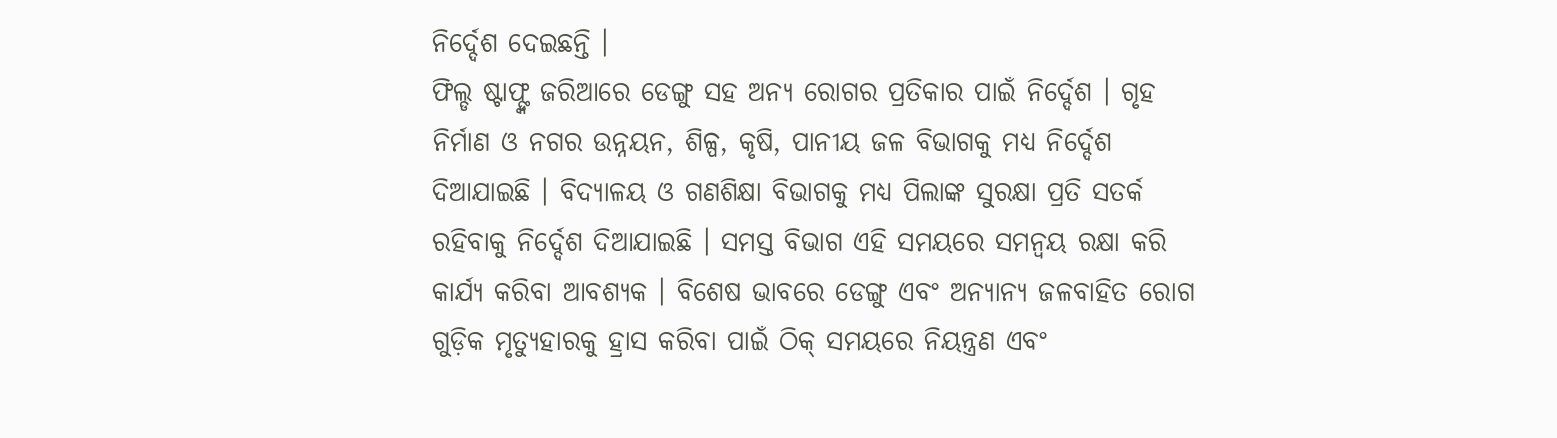ନିର୍ଦ୍ଦେଶ ଦେଇଛନ୍ତି ।
ଫିଲ୍ଡ ଷ୍ଟାଫ୍ଙ୍କ ଜରିଆରେ ଡେଙ୍ଗୁ ସହ ଅନ୍ୟ ରୋଗର ପ୍ରତିକାର ପାଇଁ ନିର୍ଦ୍ଦେଶ । ଗୃହ ନିର୍ମାଣ ଓ ନଗର ଉନ୍ନୟନ, ଶିଳ୍ପ, କୃଷି, ପାନୀୟ ଜଳ ବିଭାଗକୁ ମଧ୍ୟ ନିର୍ଦ୍ଦେଶ ଦିଆଯାଇଛି । ବିଦ୍ୟାଳୟ ଓ ଗଣଶିକ୍ଷା ବିଭାଗକୁ ମଧ୍ୟ ପିଲାଙ୍କ ସୁରକ୍ଷା ପ୍ରତି ସତର୍କ ରହିବାକୁ ନିର୍ଦ୍ଦେଶ ଦିଆଯାଇଛି । ସମସ୍ତ ବିଭାଗ ଏହି ସମୟରେ ସମନ୍ବୟ ରକ୍ଷା କରି କାର୍ଯ୍ୟ କରିବା ଆବଶ୍ୟକ । ବିଶେଷ ଭାବରେ ଡେଙ୍ଗୁ ଏବଂ ଅନ୍ୟାନ୍ୟ ଜଳବାହିତ ରୋଗ ଗୁଡ଼ିକ ମୃତ୍ୟୁହାରକୁ ହ୍ରାସ କରିବା ପାଇଁ ଠିକ୍ ସମୟରେ ନିୟନ୍ତ୍ରଣ ଏବଂ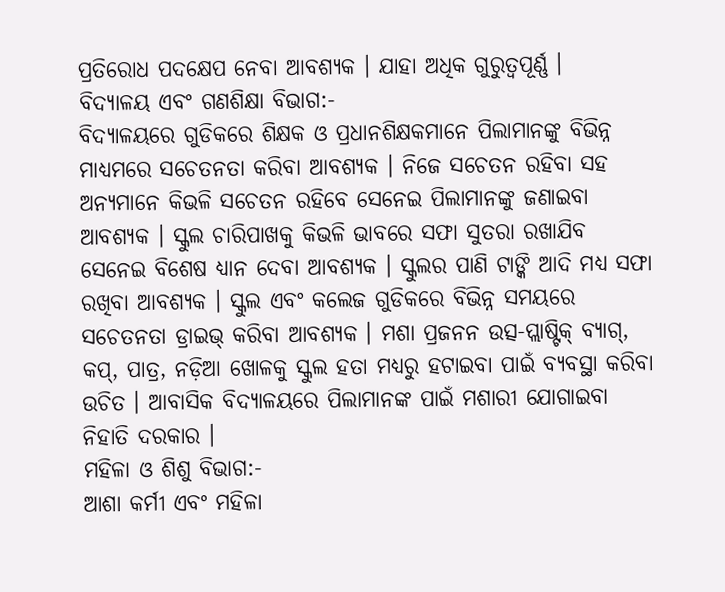ପ୍ରତିରୋଧ ପଦକ୍ଷେପ ନେବା ଆବଶ୍ୟକ । ଯାହା ଅଧିକ ଗୁରୁତ୍ବପୂର୍ଣ୍ଣ ।
ବିଦ୍ୟାଳୟ ଏବଂ ଗଣଶିକ୍ଷା ବିଭାଗ:-
ବିଦ୍ୟାଳୟରେ ଗୁଡିକରେ ଶିକ୍ଷକ ଓ ପ୍ରଧାନଶିକ୍ଷକମାନେ ପିଲାମାନଙ୍କୁ ବିଭିନ୍ନ ମାଧ୍ୟମରେ ସଚେତନତା କରିବା ଆବଶ୍ୟକ । ନିଜେ ସଚେତନ ରହିବା ସହ ଅନ୍ୟମାନେ କିଭଳି ସଚେତନ ରହିବେ ସେନେଇ ପିଲାମାନଙ୍କୁ ଜଣାଇବା ଆବଶ୍ୟକ । ସ୍କୁଲ ଚାରିପାଖକୁ କିଭଳି ଭାବରେ ସଫା ସୁତରା ରଖାଯିବ ସେନେଇ ବିଶେଷ ଧ୍ୟାନ ଦେବା ଆବଶ୍ୟକ । ସ୍କୁଲର ପାଣି ଟାଙ୍କି ଆଦି ମଧ୍ୟ ସଫା ରଖିବା ଆବଶ୍ୟକ । ସ୍କୁଲ ଏବଂ କଲେଜ ଗୁଡିକରେ ବିଭିନ୍ନ ସମୟରେ ସଚେତନତା ଡ୍ରାଇଭ୍ କରିବା ଆବଶ୍ୟକ । ମଶା ପ୍ରଜନନ ଉତ୍ସ-ପ୍ଲାଷ୍ଟିକ୍ ବ୍ୟାଗ୍, କପ୍, ପାତ୍ର, ନଡ଼ିଆ ଖୋଳକୁ ସ୍କୁଲ ହତା ମଧ୍ୟରୁ ହଟାଇବା ପାଇଁ ବ୍ୟବସ୍ଥା କରିବା ଉଚିତ । ଆବାସିକ ବିଦ୍ୟାଳୟରେ ପିଲାମାନଙ୍କ ପାଇଁ ମଶାରୀ ଯୋଗାଇବା ନିହାତି ଦରକାର ।
ମହିଳା ଓ ଶିଶୁ ବିଭାଗ:-
ଆଶା କର୍ମୀ ଏବଂ ମହିଳା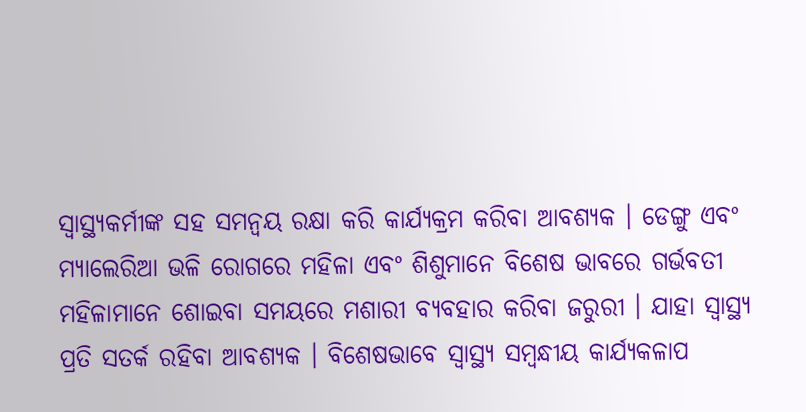ସ୍ବାସ୍ଥ୍ୟକର୍ମୀଙ୍କ ସହ ସମନ୍ବୟ ରକ୍ଷା କରି କାର୍ଯ୍ୟକ୍ରମ କରିବା ଆବଶ୍ୟକ । ଡେଙ୍ଗୁ ଏବଂ ମ୍ୟାଲେରିଆ ଭଳି ରୋଗରେ ମହିଳା ଏବଂ ଶିଶୁମାନେ ବିଶେଷ ଭାବରେ ଗର୍ଭବତୀ ମହିଳାମାନେ ଶୋଇବା ସମୟରେ ମଶାରୀ ବ୍ୟବହାର କରିବା ଜରୁରୀ । ଯାହା ସ୍ବାସ୍ଥ୍ୟ ପ୍ରତି ସତର୍କ ରହିବା ଆବଶ୍ୟକ । ବିଶେଷଭାବେ ସ୍ବାସ୍ଥ୍ୟ ସମ୍ବନ୍ଧୀୟ କାର୍ଯ୍ୟକଳାପ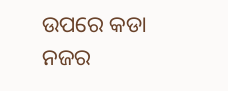ଉପରେ କଡା ନଜର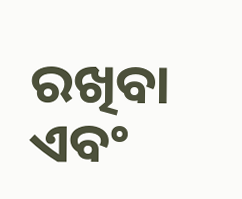ରଖିବା ଏବଂ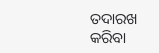ତଦାରଖ କରିବା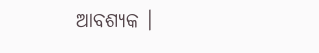ଆବଶ୍ୟକ ।